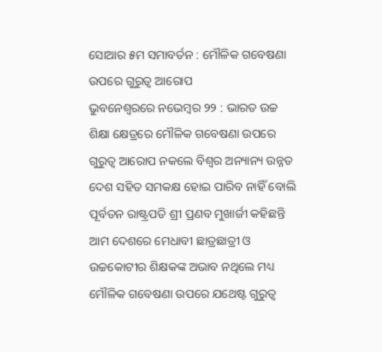ସୋଆର ୫ମ ସମାବର୍ତନ : ମୌଳିକ ଗବେଷଣା ଉପରେ ଗୁରୁତ୍ୱ ଆରୋପ
ଭୁବନେଶ୍ୱରରେ ନଭେମ୍ବର ୨୨ : ଭାରତ ଉଚ୍ଚ ଶିକ୍ଷା କ୍ଷେତ୍ରରେ ମୌଳିକ ଗବେଷଣା ଉପରେ ଗୁରୁତ୍ୱ ଆରୋପ ନକଲେ ବିଶ୍ୱର ଅନ୍ୟାନ୍ୟ ଉନ୍ନତ ଦେଶ ସହିତ ସମକକ୍ଷ ହୋଇ ପାରିବ ନାହିଁ ବୋଲି ପୂର୍ବତନ ରାଷ୍ଟ୍ରପତି ଶ୍ରୀ ପ୍ରଣବ ମୁଖାର୍ଜୀ କହିଛନ୍ତି
ଆମ ଦେଶରେ ମେଧାବୀ ଛାତ୍ରଛାତ୍ରୀ ଓ ଉଚ୍ଚକୋଟୀର ଶିକ୍ଷକଙ୍କ ଅଭାବ ନଥିଲେ ମଧ୍ୟ ମୌଳିକ ଗବେଷଣା ଉପରେ ଯଥେଷ୍ଟ ଗୁରୁତ୍ୱ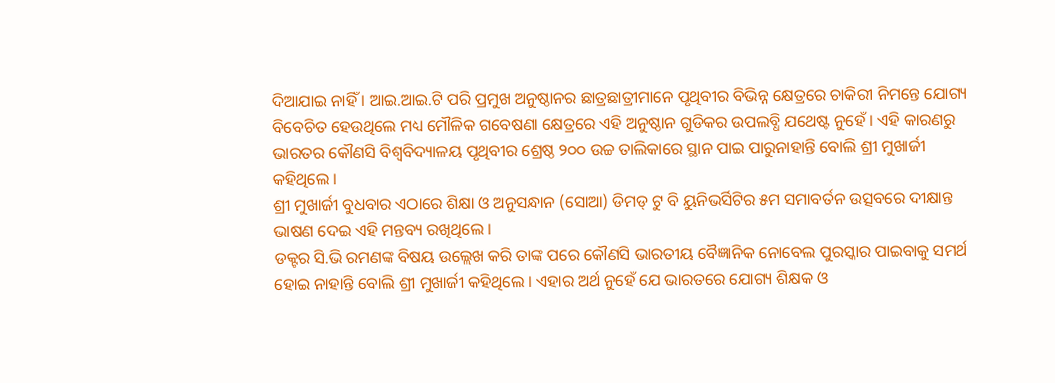ଦିଆଯାଇ ନାହିଁ । ଆଇ.ଆଇ.ଟି ପରି ପ୍ରମୁଖ ଅନୁଷ୍ଠାନର ଛାତ୍ରଛାତ୍ରୀମାନେ ପୃଥିବୀର ବିଭିନ୍ନ କ୍ଷେତ୍ରରେ ଚାକିରୀ ନିମନ୍ତେ ଯୋଗ୍ୟ ବିବେଚିତ ହେଉଥିଲେ ମଧ୍ୟ ମୌଳିକ ଗବେଷଣା କ୍ଷେତ୍ରରେ ଏହି ଅନୁଷ୍ଠାନ ଗୁଡିକର ଉପଲବ୍ଧି ଯଥେଷ୍ଟ ନୁହେଁ । ଏହି କାରଣରୁ ଭାରତର କୌଣସି ବିଶ୍ୱବିଦ୍ୟାଳୟ ପୃଥିବୀର ଶ୍ରେଷ୍ଠ ୨୦୦ ଉଚ୍ଚ ତାଲିକାରେ ସ୍ଥାନ ପାଇ ପାରୁନାହାନ୍ତି ବୋଲି ଶ୍ରୀ ମୁଖାର୍ଜୀ କହିଥିଲେ ।
ଶ୍ରୀ ମୁଖାର୍ଜୀ ବୁଧବାର ଏଠାରେ ଶିକ୍ଷା ଓ ଅନୁସନ୍ଧାନ (ସୋଆ) ଡିମଡ୍ ଟୁ ବି ୟୁନିଭର୍ସିଟିର ୫ମ ସମାବର୍ତନ ଉତ୍ସବରେ ଦୀକ୍ଷାନ୍ତ ଭାଷଣ ଦେଇ ଏହି ମନ୍ତବ୍ୟ ରଖିଥିଲେ ।
ଡକ୍ଟର ସି.ଭି ରମଣଙ୍କ ବିଷୟ ଉଲ୍ଲେଖ କରି ତାଙ୍କ ପରେ କୌଣସି ଭାରତୀୟ ବୈଜ୍ଞାନିକ ନୋବେଲ ପୁରସ୍କାର ପାଇବାକୁ ସମର୍ଥ ହୋଇ ନାହାନ୍ତି ବୋଲି ଶ୍ରୀ ମୁଖାର୍ଜୀ କହିଥିଲେ । ଏହାର ଅର୍ଥ ନୁହେଁ ଯେ ଭାରତରେ ଯୋଗ୍ୟ ଶିକ୍ଷକ ଓ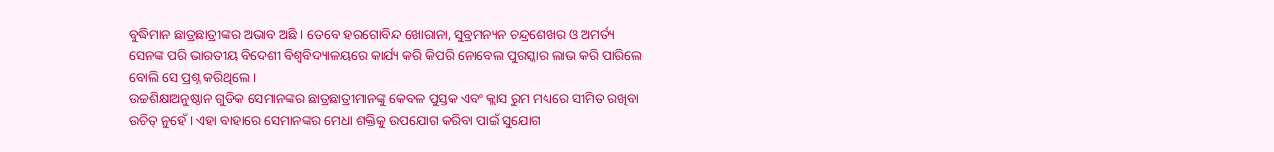ବୁଦ୍ଧିମାନ ଛାତ୍ରଛାତ୍ରୀଙ୍କର ଅଭାବ ଅଛି । ତେବେ ହରଗୋବିନ୍ଦ ଖୋରାନା, ସୁବ୍ରମନ୍ୟନ ଚନ୍ଦ୍ରଶେଖର ଓ ଅମର୍ତ୍ୟ ସେନଙ୍କ ପରି ଭାରତୀୟ ବିଦେଶୀ ବିଶ୍ୱବିଦ୍ୟାଳୟରେ କାର୍ଯ୍ୟ କରି କିପରି ନୋବେଲ ପୁରସ୍କାର ଲାଭ କରି ପାରିଲେ ବୋଲି ସେ ପ୍ରଶ୍ନ କରିଥିଲେ ।
ଉଚ୍ଚଶିକ୍ଷାଅନୁଷ୍ଠାନ ଗୁଡିକ ସେମାନଙ୍କର ଛାତ୍ରଛାତ୍ରୀମାନଙ୍କୁ କେବଳ ପୁସ୍ତକ ଏବଂ କ୍ଲାସ ରୁମ ମଧ୍ୟରେ ସୀମିତ ରଖିବା ଉଚିତ୍ ନୁହେଁ । ଏହା ବାହାରେ ସେମାନଙ୍କର ମେଧା ଶକ୍ତିକୁ ଉପଯୋଗ କରିବା ପାଇଁ ସୁଯୋଗ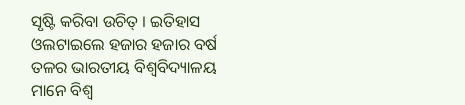ସୃଷ୍ଟି କରିବା ଉଚିତ୍ । ଇତିହାସ ଓଲଟାଇଲେ ହଜାର ହଜାର ବର୍ଷ ତଳର ଭାରତୀୟ ବିଶ୍ୱବିଦ୍ୟାଳୟ ମାନେ ବିଶ୍ୱ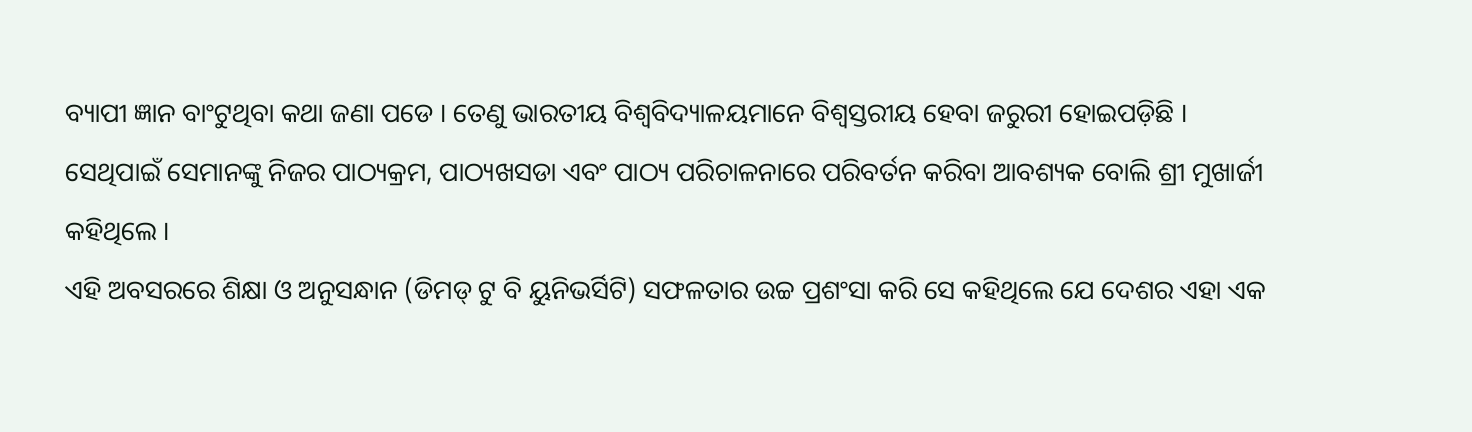ବ୍ୟାପୀ ଜ୍ଞାନ ବାଂଟୁଥିବା କଥା ଜଣା ପଡେ । ତେଣୁ ଭାରତୀୟ ବିଶ୍ୱବିଦ୍ୟାଳୟମାନେ ବିଶ୍ୱସ୍ତରୀୟ ହେବା ଜରୁରୀ ହୋଇପଡ଼ିଛି । ସେଥିପାଇଁ ସେମାନଙ୍କୁ ନିଜର ପାଠ୍ୟକ୍ରମ, ପାଠ୍ୟଖସଡା ଏବଂ ପାଠ୍ୟ ପରିଚାଳନାରେ ପରିବର୍ତନ କରିବା ଆବଶ୍ୟକ ବୋଲି ଶ୍ରୀ ମୁଖାର୍ଜୀ କହିଥିଲେ ।
ଏହି ଅବସରରେ ଶିକ୍ଷା ଓ ଅନୁସନ୍ଧାନ (ଡିମଡ୍ ଟୁ ବି ୟୁନିଭର୍ସିଟି) ସଫଳତାର ଉଚ୍ଚ ପ୍ରଶଂସା କରି ସେ କହିଥିଲେ ଯେ ଦେଶର ଏହା ଏକ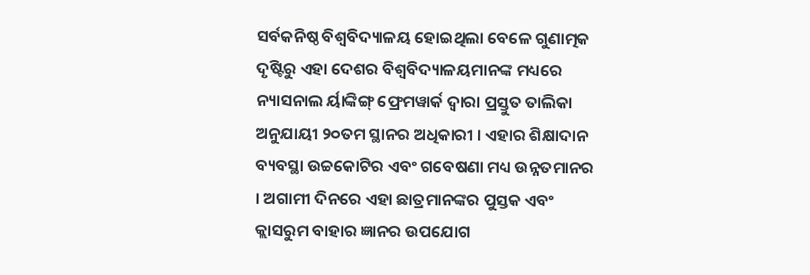ସର୍ବକନିଷ୍ଠ ବିଶ୍ୱବିଦ୍ୟାଳୟ ହୋଇଥିଲା ବେଳେ ଗୁଣାତ୍ମକ ଦୃଷ୍ଟିରୁ ଏହା ଦେଶର ବିଶ୍ୱବିଦ୍ୟାଳୟମାନଙ୍କ ମଧ୍ୟରେ ନ୍ୟାସନାଲ ର୍ୟାଙ୍କିଙ୍ଗ୍ ଫ୍ରେମୱାର୍କ ଦ୍ୱାରା ପ୍ରସ୍ତୁତ ତାଲିକା ଅନୁଯାୟୀ ୨୦ତମ ସ୍ଥାନର ଅଧିକାରୀ । ଏହାର ଶିକ୍ଷାଦାନ ବ୍ୟବସ୍ଥା ଉଚ୍ଚକୋଟିର ଏବଂ ଗବେଷଣା ମଧ୍ୟ ଉନ୍ନତମାନର । ଅଗାମୀ ଦିନରେ ଏହା ଛାତ୍ରମାନଙ୍କର ପୁସ୍ତକ ଏବଂ କ୍ଲାସରୁମ ବାହାର ଜ୍ଞାନର ଉପଯୋଗ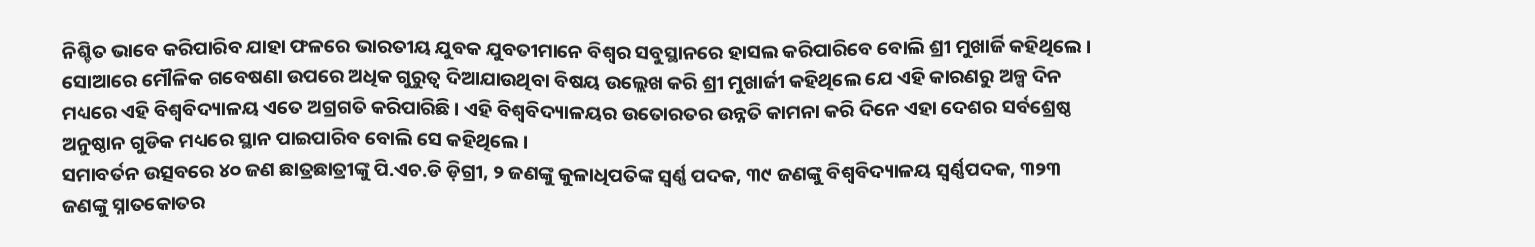ନିଶ୍ଚିତ ଭାବେ କରିପାରିବ ଯାହା ଫଳରେ ଭାରତୀୟ ଯୁବକ ଯୁବତୀମାନେ ବିଶ୍ୱର ସବୁସ୍ଥାନରେ ହାସଲ କରିପାରିବେ ବୋଲି ଶ୍ରୀ ମୁଖାର୍ଜି କହିଥିଲେ ।
ସୋଆରେ ମୌଳିକ ଗବେଷଣା ଉପରେ ଅଧିକ ଗୁରୁତ୍ୱ ଦିଆଯାଉଥିବା ବିଷୟ ଉଲ୍ଲେଖ କରି ଶ୍ରୀ ମୁଖାର୍ଜୀ କହିଥିଲେ ଯେ ଏହି କାରଣରୁ ଅଳ୍ପ ଦିନ ମଧ୍ୟରେ ଏହି ବିଶ୍ୱବିଦ୍ୟାଳୟ ଏତେ ଅଗ୍ରଗତି କରିପାରିଛି । ଏହି ବିଶ୍ୱବିଦ୍ୟାଳୟର ଉତୋରତର ଉନ୍ନତି କାମନା କରି ଦିନେ ଏହା ଦେଶର ସର୍ବଶ୍ରେଷ୍ଠ ଅନୁଷ୍ଠାନ ଗୁଡିକ ମଧ୍ୟରେ ସ୍ଥାନ ପାଇପାରିବ ବୋଲି ସେ କହିଥିଲେ ।
ସମାବର୍ତନ ଉତ୍ସବରେ ୪୦ ଜଣ ଛାତ୍ରଛାତ୍ରୀଙ୍କୁ ପି.ଏଚ.ଡି ଡ଼ିଗ୍ରୀ, ୨ ଜଣଙ୍କୁ କୁଳାଧିପତିଙ୍କ ସ୍ୱର୍ଣ୍ଣ ପଦକ, ୩୯ ଜଣଙ୍କୁ ବିଶ୍ୱବିଦ୍ୟାଳୟ ସ୍ୱର୍ଣ୍ଣପଦକ, ୩୨୩ ଜଣଙ୍କୁ ସ୍ନାତକୋତର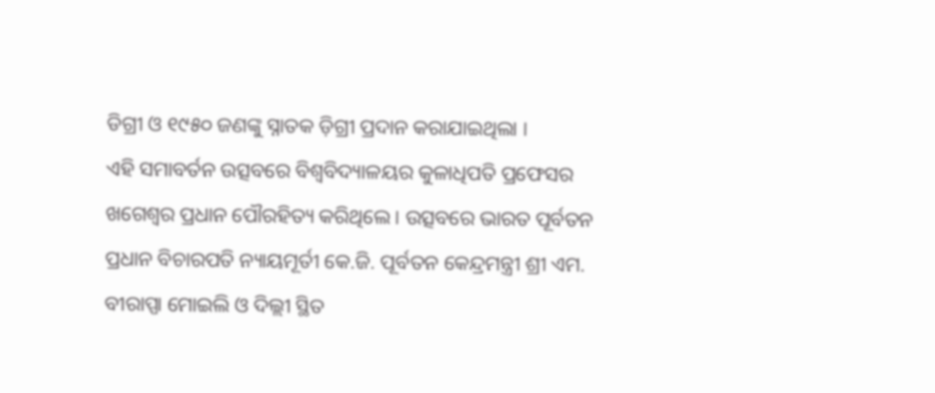ଡିଗ୍ରୀ ଓ ୧୯୫୦ ଜଣଙ୍କୁ ସ୍ନାତକ ଡ଼ିଗ୍ରୀ ପ୍ରଦାନ କରାଯାଇଥିଲା ।
ଏହି ସମାବର୍ତନ ଉତ୍ସବରେ ବିଶ୍ୱବିଦ୍ୟାଳୟର କୁଳାଧିପତି ପ୍ରଫେସର ଖଗେଶ୍ୱର ପ୍ରଧାନ ପୌରହିତ୍ୟ କରିଥିଲେ । ଉତ୍ସବରେ ଭାରତ ପୂର୍ବତନ ପ୍ରଧାନ ବିଚାରପତି ନ୍ୟାୟମୂର୍ତୀ କେ.ଜି. ପୂର୍ବତନ କେନ୍ଦ୍ରମନ୍ତ୍ରୀ ଶ୍ରୀ ଏମ. ବୀରାପ୍ପା ମୋଇଲି ଓ ଦିଲ୍ଲୀ ସ୍ଥିତ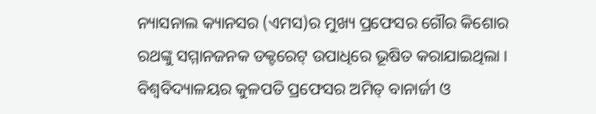ନ୍ୟାସନାଲ କ୍ୟାନସର (ଏମସ)ର ମୁଖ୍ୟ ପ୍ରଫେସର ଗୌର କିଶୋର ରଥଙ୍କୁ ସମ୍ମାନଜନକ ଡକ୍ଟରେଟ୍ ଉପାଧିରେ ଭୂଷିତ କରାଯାଇଥିଲା ।
ବିଶ୍ୱବିଦ୍ୟାଳୟର କୁଳପତି ପ୍ରଫେସର ଅମିତ୍ ବାନାର୍ଜୀ ଓ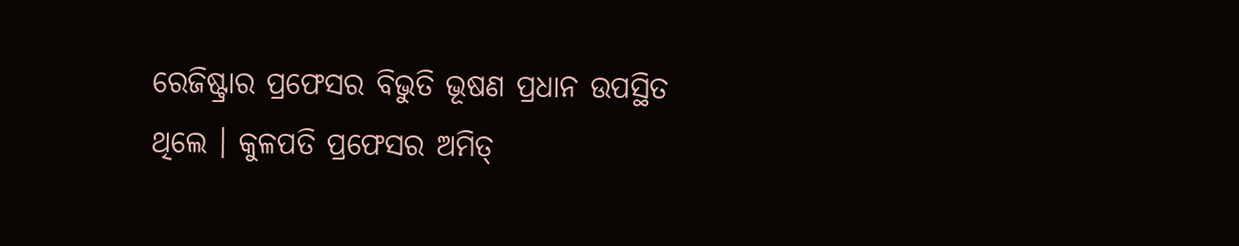ରେଜିଷ୍ଟ୍ରାର ପ୍ରଫେସର ବିଭୁତି ଭୂଷଣ ପ୍ରଧାନ ଉପସ୍ଥିତ ଥିଲେ । କୁଳପତି ପ୍ରଫେସର ଅମିତ୍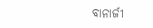ବାନାର୍ଜୀ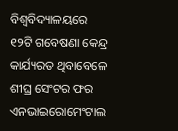ବିଶ୍ୱବିଦ୍ୟାଳୟରେ ୧୨ଟି ଗବେଷଣା କେନ୍ଦ୍ର କାର୍ଯ୍ୟରତ ଥିବାବେଳେ ଶୀଘ୍ର ସେଂଟର ଫର ଏନଭାଇରୋମେଂଟାଲ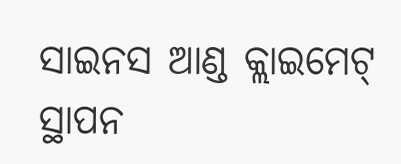ସାଇନସ ଆଣ୍ଡ କ୍ଲାଇମେଟ୍ ସ୍ଥାପନ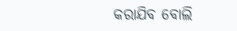କରାଯିବ ବୋଲି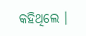କହିଥିଲେ ।